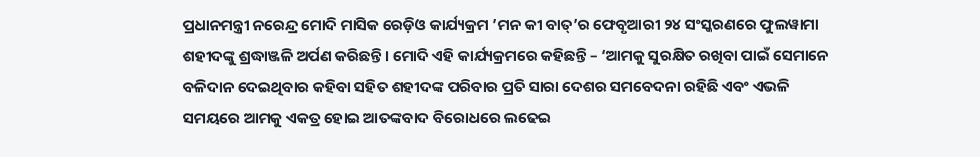ପ୍ରଧାନମନ୍ତ୍ରୀ ନରେନ୍ଦ୍ର ମୋଦି ମାସିକ ରେଡ଼ିଓ କାର୍ଯ୍ୟକ୍ରମ ’ମନ କୀ ବାତ୍’ର ଫେବୃଆରୀ ୨୪ ସଂସ୍କରଣରେ ଫୁଲୱାମା ଶହୀଦଙ୍କୁ ଶ୍ରଦ୍ଧାଞ୍ଜଳି ଅର୍ପଣ କରିଛନ୍ତି । ମୋଦି ଏହି କାର୍ଯ୍ୟକ୍ରମରେ କହିଛନ୍ତି – ‘ଆମକୁ ସୁରକ୍ଷିତ ରଖିବା ପାଇଁ ସେମାନେ ବଳିଦାନ ଦେଇଥିବାର କହିବା ସହିତ ଶହୀଦଙ୍କ ପରିବାର ପ୍ରତି ସାରା ଦେଶର ସମବେଦନା ରହିଛି ଏବଂ ଏଭଳି ସମୟରେ ଆମକୁ ଏକତ୍ର ହୋଇ ଆତଙ୍କବାଦ ବିରୋଧରେ ଲଢେଇ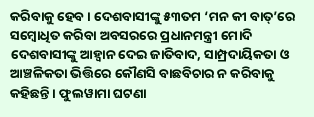କରିବାକୁ ହେବ । ଦେଶବାସୀଙ୍କୁ ୫୩ତମ ‘ମନ କୀ ବାତ୍’ରେ ସମ୍ବୋଧିତ କରିବା ଅବସରରେ ପ୍ରଧାନମନ୍ତ୍ରୀ ମୋଦି ଦେଶବାସୀଙ୍କୁ ଆହ୍ଵାନ ଦେଇ ଜାତିବାଦ, ସାମ୍ପ୍ରଦାୟିକତା ଓ ଆଞ୍ଚଳିକତା ଭିତ୍ତିରେ କୌଣସି ବାଛବିଚାର ନ କରିବାକୁ କହିଛନ୍ତି । ଫୁଲୱାମା ଘଟଣା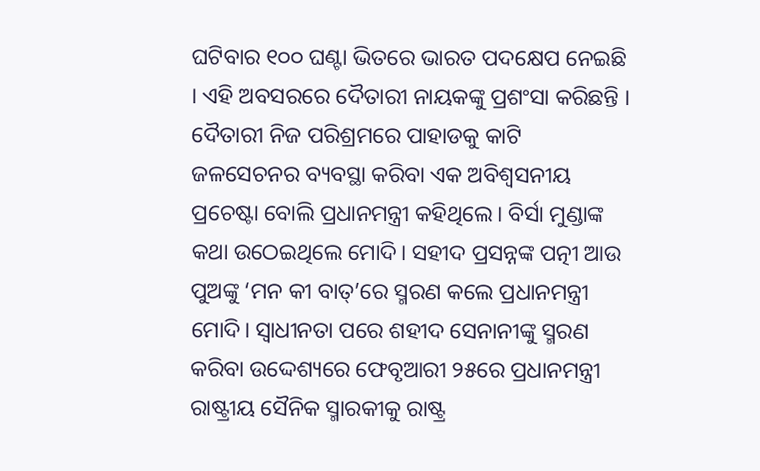ଘଟିବାର ୧୦୦ ଘଣ୍ଟା ଭିତରେ ଭାରତ ପଦକ୍ଷେପ ନେଇଛି । ଏହି ଅବସରରେ ଦୈତାରୀ ନାୟକଙ୍କୁ ପ୍ରଶଂସା କରିଛନ୍ତି । ଦୈତାରୀ ନିଜ ପରିଶ୍ରମରେ ପାହାଡକୁ କାଟି ଜଳସେଚନର ବ୍ୟବସ୍ଥା କରିବା ଏକ ଅବିଶ୍ଵସନୀୟ ପ୍ରଚେଷ୍ଟା ବୋଲି ପ୍ରଧାନମନ୍ତ୍ରୀ କହିଥିଲେ। ବିର୍ସା ମୁଣ୍ଡାଙ୍କ କଥା ଉଠେଇଥିଲେ ମୋଦି। ସହୀଦ ପ୍ରସନ୍ନଙ୍କ ପତ୍ନୀ ଆଉ ପୁଅଙ୍କୁ ‘ମନ କୀ ବାତ୍’ରେ ସ୍ମରଣ କଲେ ପ୍ରଧାନମନ୍ତ୍ରୀ ମୋଦି। ସ୍ଵାଧୀନତା ପରେ ଶହୀଦ ସେନାନୀଙ୍କୁ ସ୍ମରଣ କରିବା ଉଦ୍ଦେଶ୍ୟରେ ଫେବୃଆରୀ ୨୫ରେ ପ୍ରଧାନମନ୍ତ୍ରୀ ରାଷ୍ଟ୍ରୀୟ ସୈନିକ ସ୍ମାରକୀକୁ ରାଷ୍ଟ୍ର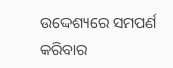ଉଦ୍ଦେଶ୍ୟରେ ସମପର୍ଣ କରିବାର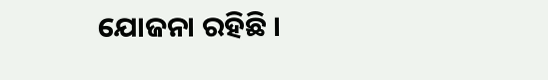ଯୋଜନା ରହିଛି ।